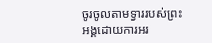ចូរចូលតាមទ្វាររបស់ព្រះអង្គដោយការអរ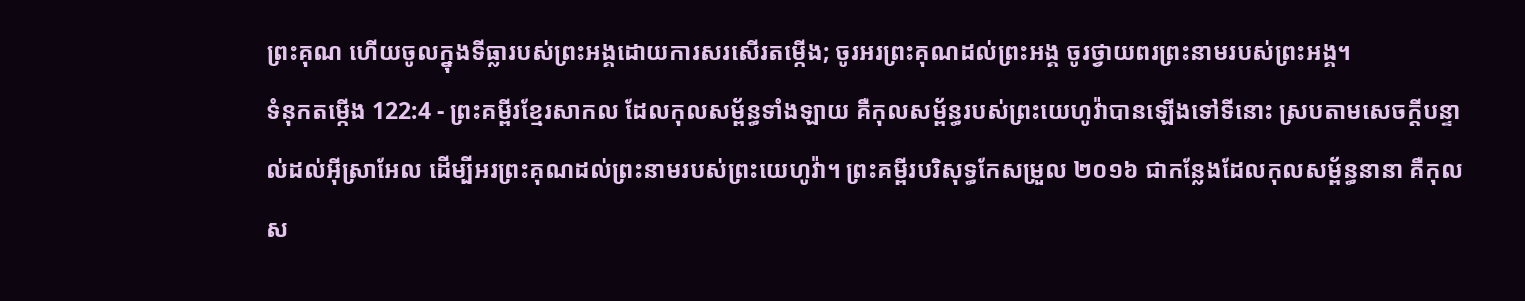ព្រះគុណ ហើយចូលក្នុងទីធ្លារបស់ព្រះអង្គដោយការសរសើរតម្កើង; ចូរអរព្រះគុណដល់ព្រះអង្គ ចូរថ្វាយពរព្រះនាមរបស់ព្រះអង្គ។
ទំនុកតម្កើង 122:4 - ព្រះគម្ពីរខ្មែរសាកល ដែលកុលសម្ព័ន្ធទាំងឡាយ គឺកុលសម្ព័ន្ធរបស់ព្រះយេហូវ៉ាបានឡើងទៅទីនោះ ស្របតាមសេចក្ដីបន្ទាល់ដល់អ៊ីស្រាអែល ដើម្បីអរព្រះគុណដល់ព្រះនាមរបស់ព្រះយេហូវ៉ា។ ព្រះគម្ពីរបរិសុទ្ធកែសម្រួល ២០១៦ ជាកន្លែងដែលកុលសម្ព័ន្ធនានា គឺកុលស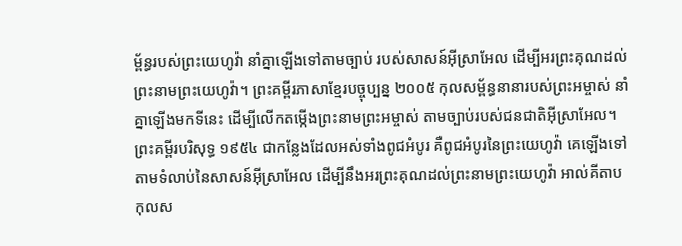ម្ព័ន្ធរបស់ព្រះយេហូវ៉ា នាំគ្នាឡើងទៅតាមច្បាប់ របស់សាសន៍អ៊ីស្រាអែល ដើម្បីអរព្រះគុណដល់ព្រះនាមព្រះយេហូវ៉ា។ ព្រះគម្ពីរភាសាខ្មែរបច្ចុប្បន្ន ២០០៥ កុលសម្ព័ន្ធនានារបស់ព្រះអម្ចាស់ នាំគ្នាឡើងមកទីនេះ ដើម្បីលើកតម្កើងព្រះនាមព្រះអម្ចាស់ តាមច្បាប់របស់ជនជាតិអ៊ីស្រាអែល។ ព្រះគម្ពីរបរិសុទ្ធ ១៩៥៤ ជាកន្លែងដែលអស់ទាំងពូជអំបូរ គឺពូជអំបូរនៃព្រះយេហូវ៉ា គេឡើងទៅតាមទំលាប់នៃសាសន៍អ៊ីស្រាអែល ដើម្បីនឹងអរព្រះគុណដល់ព្រះនាមព្រះយេហូវ៉ា អាល់គីតាប កុលស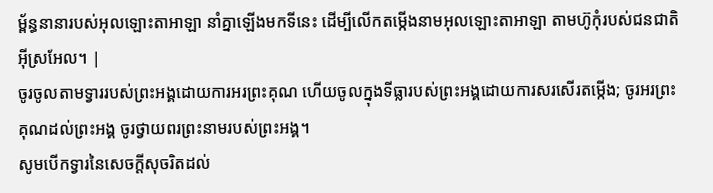ម្ព័ន្ធនានារបស់អុលឡោះតាអាឡា នាំគ្នាឡើងមកទីនេះ ដើម្បីលើកតម្កើងនាមអុលឡោះតាអាឡា តាមហ៊ូកុំរបស់ជនជាតិអ៊ីស្រអែល។ |
ចូរចូលតាមទ្វាររបស់ព្រះអង្គដោយការអរព្រះគុណ ហើយចូលក្នុងទីធ្លារបស់ព្រះអង្គដោយការសរសើរតម្កើង; ចូរអរព្រះគុណដល់ព្រះអង្គ ចូរថ្វាយពរព្រះនាមរបស់ព្រះអង្គ។
សូមបើកទ្វារនៃសេចក្ដីសុចរិតដល់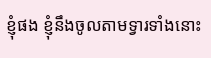ខ្ញុំផង ខ្ញុំនឹងចូលតាមទ្វារទាំងនោះ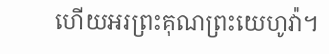ហើយអរព្រះគុណព្រះយេហូវ៉ា។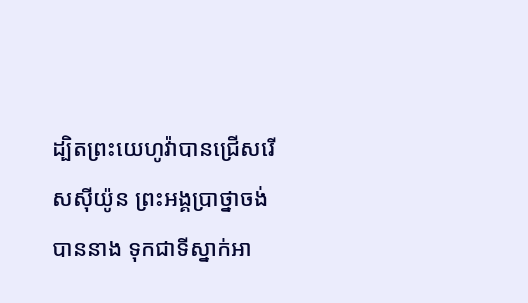ដ្បិតព្រះយេហូវ៉ាបានជ្រើសរើសស៊ីយ៉ូន ព្រះអង្គប្រាថ្នាចង់បាននាង ទុកជាទីស្នាក់អា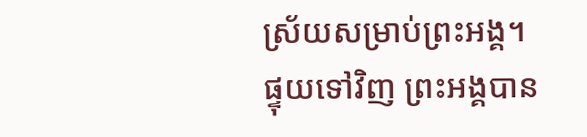ស្រ័យសម្រាប់ព្រះអង្គ។
ផ្ទុយទៅវិញ ព្រះអង្គបាន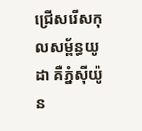ជ្រើសរើសកុលសម្ព័ន្ធយូដា គឺភ្នំស៊ីយ៉ូន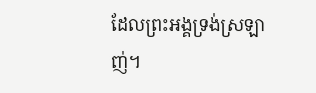ដែលព្រះអង្គទ្រង់ស្រឡាញ់។